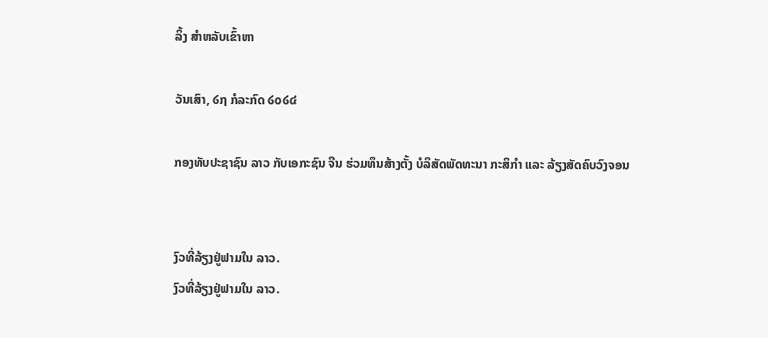ລິ້ງ ສຳຫລັບເຂົ້າຫາ

ວັນເສົາ, ໒໗ ກໍລະກົດ ໒໐໒໔

ກອງທັບປະຊາຊົນ ລາວ ກັບເອກະຊົນ ຈີນ ຮ່ວມທຶນສ້າງຕັ້ງ ບໍລິສັດພັດທະນາ ກະສິກຳ ແລະ ລ້ຽງສັດຄົບວົງຈອນ


ງົວທີ່ລ້ຽງຢູ່ຟາມໃນ ລາວ.
ງົວທີ່ລ້ຽງຢູ່ຟາມໃນ ລາວ.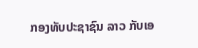ກອງທັບປະຊາຊົນ ລາວ ກັບເອ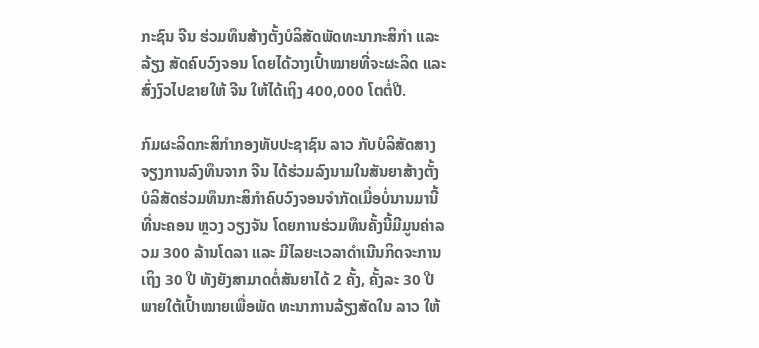ກະຊົນ ຈີນ ຮ່ວມທຶນສ້າງຕັ້ງບໍລິສັດພັດທະນາກະສິກຳ ແລະ ລ້ຽງ ສັດຄົບວົງຈອນ ໂດຍໄດ້ວາງເປົ້າໝາຍທີ່ຈະຜະລິດ ແລະ ສົ່ງງົວໄປຂາຍໃຫ້ ຈີນ ໃຫ້ໄດ້ເຖິງ 400,000 ໂຕຕໍ່ປີ.

ກົມຜະລິດກະສິກຳກອງທັບປະຊາຊົນ ລາວ ກັບບໍລິສັດສາງຈຽງການລົງທຶນຈາກ ຈີນ ໄດ້ຮ່ວມລົງນາມໃນສັນຍາສ້າງຕັ້ງບໍລິສັດຮ່ວມທຶນກະສິກຳຄົບວົງຈອນຈຳກັດເມື່ອບໍ່ນານມານີ້ທີ່ນະຄອນ ຫຼວງ ວຽງຈັນ ໂດຍການຮ່ວມທຶນຄັ້ງນີ້ມີມູນຄ່າລວມ 300 ລ້ານໂດລາ ແລະ ມີໄລຍະເວລາດຳເນີນກິດຈະການເຖິງ 30 ປີ ທັງຍັງສາມາດຕໍ່ສັນຍາໄດ້ 2 ຄັ້ງ, ຄັ້ງລະ 30 ປີພາຍໃຕ້ເປົ້າໝາຍເພື່ອພັດ ທະນາການລ້ຽງສັດໃນ ລາວ ໃຫ້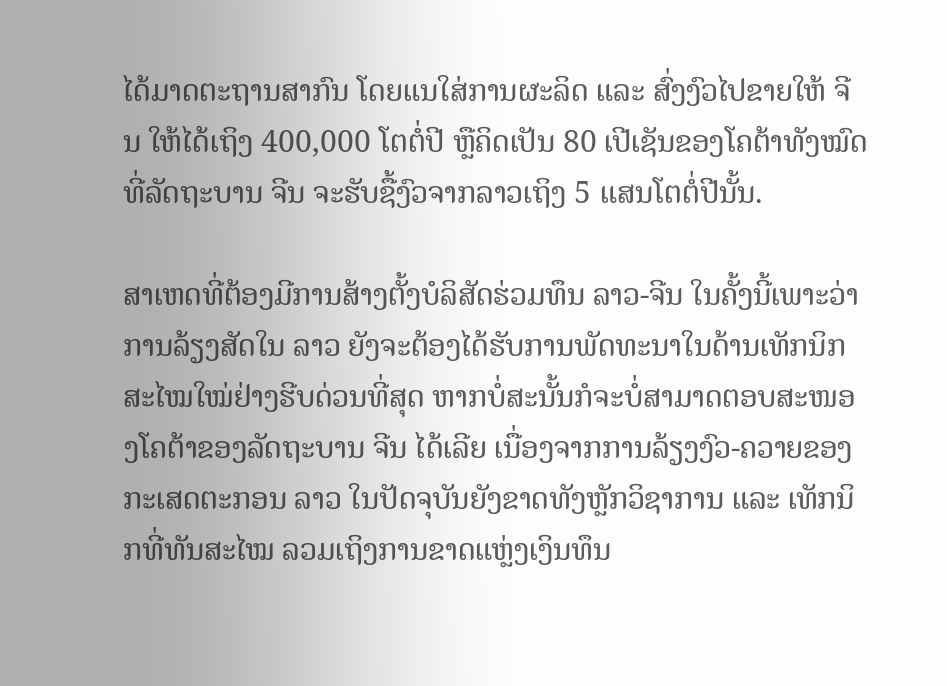ໄດ້ມາດຕະຖານສາກົນ ໂດຍແນໃສ່ການຜະລິດ ແລະ ສົ່ງງົວໄປຂາຍໃຫ້ ຈີນ ໃຫ້ໄດ້ເຖິງ 400,000 ໂຕຕໍ່ປີ ຫຼືຄິດເປັນ 80 ເປີເຊັນຂອງໂຄຕ້າທັງໝົດທີ່ລັດຖະບານ ຈີນ ຈະຮັບຊື້ງົວຈາກລາວເຖິງ 5 ແສນໂຕຕໍ່ປີນັ້ນ.

ສາເຫດທີ່ຕ້ອງມີການສ້າງຕັ້ງບໍລິສັດຮ່ວມທຶນ ລາວ-ຈີນ ໃນຄັ້ງນີ້ເພາະວ່າການລ້ຽງສັດໃນ ລາວ ຍັງຈະຕ້ອງໄດ້ຮັບການພັດທະນາໃນດ້ານເທັກນິກສະໄໝໃໝ່ຢ່າງຮີບດ່ວນທີ່ສຸດ ຫາກບໍ່ສະນັ້ນກໍຈະບໍ່ສາມາດຕອບສະໜອງໂຄຕ້າຂອງລັດຖະບານ ຈີນ ໄດ້ເລີຍ ເນື່ອງຈາກການລ້ຽງງົວ-ຄວາຍຂອງກະເສດຕະກອນ ລາວ ໃນປັດຈຸບັນຍັງຂາດທັງຫຼັກວິຊາການ ແລະ ເທັກນິກທີ່ທັນສະໄໝ ລວມເຖິງການຂາດແຫຼ່ງເງິນທຶນ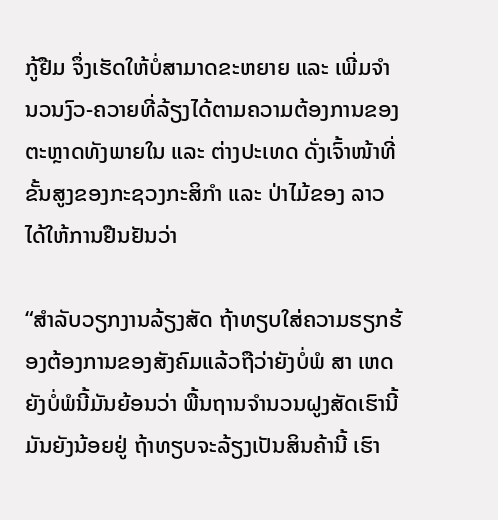ກູ້ຢືມ ຈຶ່ງເຮັດໃຫ້ບໍ່ສາມາດຂະຫຍາຍ ແລະ ເພີ່ມຈຳນວນງົວ-ຄວາຍທີ່ລ້ຽງໄດ້ຕາມຄວາມຕ້ອງການຂອງຕະຫຼາດທັງພາຍໃນ ແລະ ຕ່າງປະເທດ ດັ່ງເຈົ້າໜ້າທີ່ຂັ້ນສູງຂອງກະຊວງກະສິກຳ ແລະ ປ່າໄມ້ຂອງ ລາວ ໄດ້ໃຫ້ການຢືນຢັນວ່າ

“ສຳລັບວຽກງານລ້ຽງສັດ ຖ້າທຽບໃສ່ຄວາມຮຽກຮ້ອງຕ້ອງການຂອງສັງຄົມແລ້ວຖືວ່າຍັງບໍ່ພໍ ສາ ເຫດຍັງບໍ່ພໍນີ້ມັນຍ້ອນວ່າ ພື້ນຖານຈຳນວນຝູງສັດເຮົານີ້ມັນຍັງນ້ອຍຢູ່ ຖ້າທຽບຈະລ້ຽງເປັນສິນຄ້ານີ້ ເຮົາ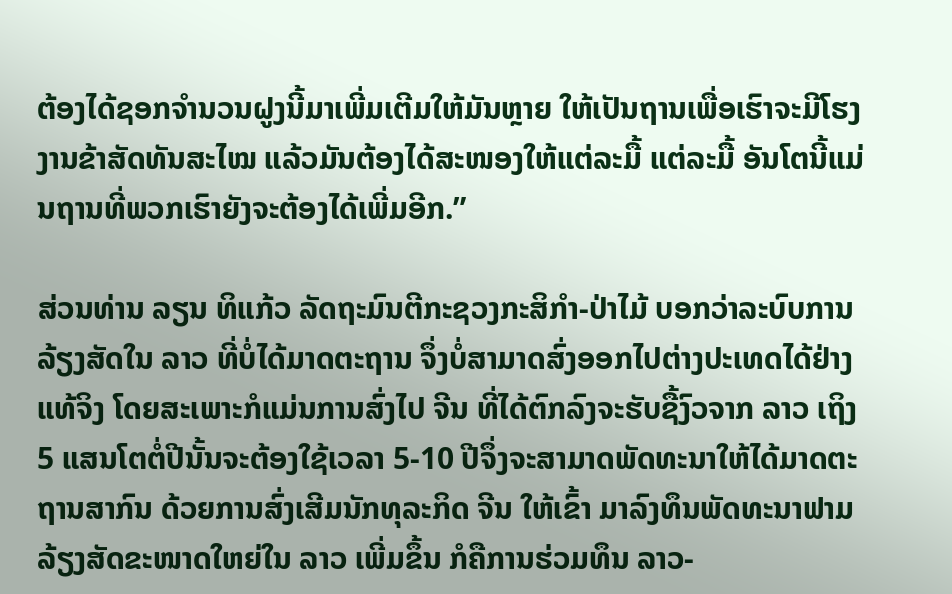ຕ້ອງໄດ້ຊອກຈຳນວນຝູງນີ້ມາເພີ່ມເຕີມໃຫ້ມັນຫຼາຍ ໃຫ້ເປັນຖານເພື່ອເຮົາຈະມີໂຮງງານຂ້າສັດທັນສະໄໝ ແລ້ວມັນຕ້ອງໄດ້ສະໜອງໃຫ້ແຕ່ລະມື້ ແຕ່ລະມື້ ອັນໂຕນີ້ແມ່ນຖານທີ່ພວກເຮົາຍັງຈະຕ້ອງໄດ້ເພີ່ມອີກ.”

ສ່ວນທ່ານ ລຽນ ທິແກ້ວ ລັດຖະມົນຕີກະຊວງກະສິກຳ-ປ່າໄມ້ ບອກວ່າລະບົບການລ້ຽງສັດໃນ ລາວ ທີ່ບໍ່ໄດ້ມາດຕະຖານ ຈຶ່ງບໍ່ສາມາດສົ່ງອອກໄປຕ່າງປະເທດໄດ້ຢ່າງແທ້ຈິງ ໂດຍສະເພາະກໍແມ່ນການສົ່ງໄປ ຈີນ ທີ່ໄດ້ຕົກລົງຈະຮັບຊື້ງົວຈາກ ລາວ ເຖິງ 5 ແສນໂຕຕໍ່ປີນັ້ນຈະຕ້ອງໃຊ້ເວລາ 5-10 ປີຈຶ່ງຈະສາມາດພັດທະນາໃຫ້ໄດ້ມາດຕະຖານສາກົນ ດ້ວຍການສົ່ງເສີມນັກທຸລະກິດ ຈີນ ໃຫ້ເຂົ້າ ມາລົງທຶນພັດທະນາຟາມລ້ຽງສັດຂະໜາດໃຫຍ່ໃນ ລາວ ເພີ່ມຂຶ້ນ ກໍຄືການຮ່ວມທຶນ ລາວ-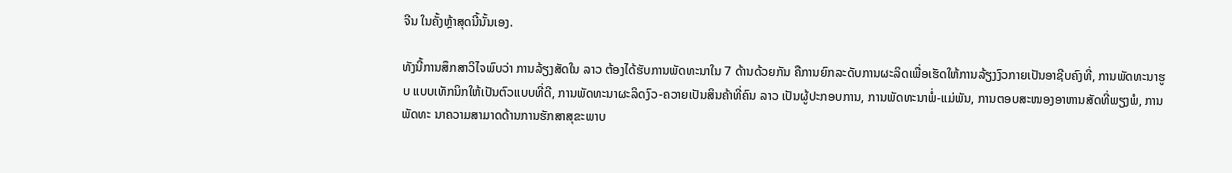ຈີນ ໃນຄັ້ງຫຼ້າສຸດນີ້ນັ້ນເອງ.

ທັງນີ້ການສຶກສາວິໄຈພົບວ່າ ການລ້ຽງສັດໃນ ລາວ ຕ້ອງໄດ້ຮັບການພັດທະນາໃນ 7 ດ້ານດ້ວຍກັນ ຄືການຍົກລະດັບການຜະລິດເພື່ອເຮັດໃຫ້ການລ້ຽງງົວກາຍເປັນອາຊີບຄົງທີ່, ການພັດທະນາຮູບ ແບບເທັກນິກໃຫ້ເປັນຕົວແບບທີ່ດີ, ການພັດທະນາຜະລິດງົວ-ຄວາຍເປັນສິນຄ້າທີ່ຄົນ ລາວ ເປັນຜູ້ປະກອບການ, ການພັດທະນາພໍ່-ແມ່ພັນ, ການຕອບສະໜອງອາຫານສັດທີ່ພຽງພໍ, ການພັດທະ ນາຄວາມສາມາດດ້ານການຮັກສາສຸຂະພາບ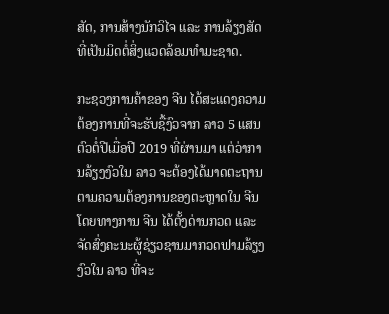ສັດ, ການສ້າງນັກວິໄຈ ແລະ ການລ້ຽງສັດທີ່ເປັນມິດຕໍ່ສິ່ງແວດລ້ອມທຳມະຊາດ.

ກະຊວງການຄ້າຂອງ ຈີນ ໄດ້ສະແດງຄວາມຕ້ອງການທີ່ຈະຮັບຊື້ງົວຈາກ ລາວ 5 ແສນຕົວຕໍ່ປີເມື່ອປີ 2019 ທີ່ຜ່ານມາ ແຕ່ວ່າການລ້ຽງງົວໃນ ລາວ ຈະຕ້ອງໄດ້ມາດຕະຖານຕາມຄວາມຕ້ອງການຂອງຕະຫຼາດໃນ ຈີນ ໂດຍທາງການ ຈີນ ໄດ້ຕັ້ງດ່ານກວດ ແລະ ຈັດສົ່ງຄະນະຜູ້ຊ່ຽວຊານມາກວດຟາມລ້ຽງງົວໃນ ລາວ ທີ່ຈະ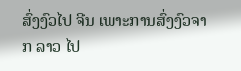ສົ່ງງົວໄປ ຈີນ ເພາະການສົ່ງງົວຈາກ ລາວ ໄປ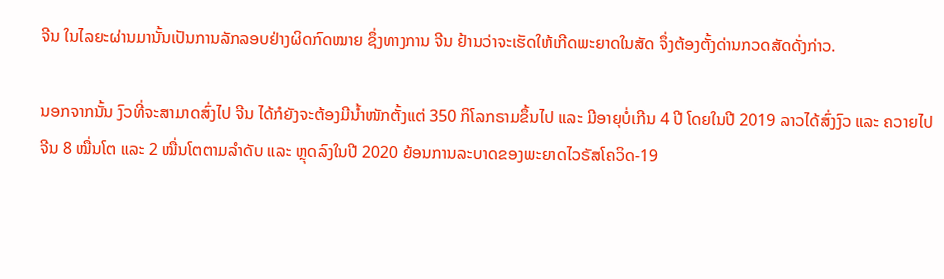ຈີນ ໃນໄລຍະຜ່ານມານັ້ນເປັນການລັກລອບຢ່າງຜິດກົດໝາຍ ຊຶ່ງທາງການ ຈີນ ຢ້ານວ່າຈະເຮັດໃຫ້ເກີດພະຍາດໃນສັດ ຈຶ່ງຕ້ອງຕັ້ງດ່ານກວດສັດດັ່ງກ່າວ.

ນອກຈາກນັ້ນ ງົວທີ່ຈະສາມາດສົ່ງໄປ ຈີນ ໄດ້ກໍຍັງຈະຕ້ອງມີນໍ້າໜັກຕັ້ງແຕ່ 350 ກິໂລກຣາມຂຶ້ນໄປ ແລະ ມີອາຍຸບໍ່ເກີນ 4 ປີ ໂດຍໃນປີ 2019 ລາວໄດ້ສົ່ງງົວ ແລະ ຄວາຍໄປ ຈີນ 8 ໝື່ນໂຕ ແລະ 2 ໝື່ນໂຕຕາມລຳດັບ ແລະ ຫຼຸດລົງໃນປີ 2020 ຍ້ອນການລະບາດຂອງພະຍາດໄວຣັສໂຄວິດ-19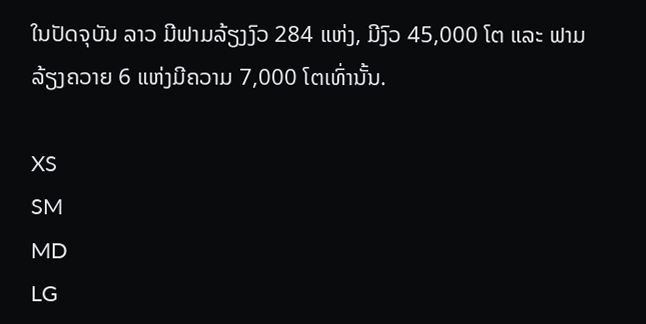ໃນປັດຈຸບັນ ລາວ ມີຟາມລ້ຽງງົວ 284 ແຫ່ງ, ມີງົວ 45,000 ໂຕ ແລະ ຟາມລ້ຽງຄວາຍ 6 ແຫ່ງມີຄວາມ 7,000 ໂຕເທົ່ານັ້ນ.

XS
SM
MD
LG